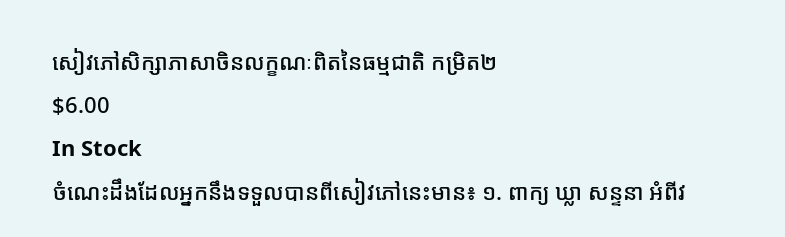សៀវភៅសិក្សាភាសាចិនលក្ខណៈពិតនៃធម្មជាតិ កម្រិត២
$6.00
In Stock
ចំណេះដឹងដែលអ្នកនឹងទទួលបានពីសៀវភៅនេះមាន៖ ១. ពាក្យ ឃ្លា សន្ទនា អំពីវ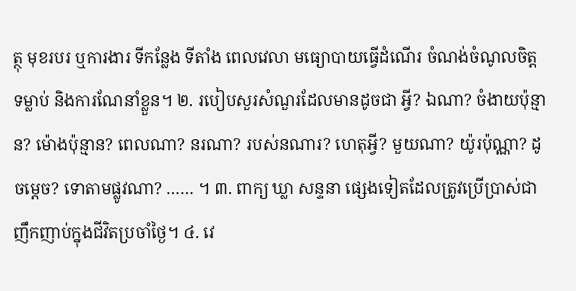ត្ថុ មុខរបរ ឬការងារ ទីកន្លែង ទីតាំង ពេលវេលា មធ្យោបាយធ្វើដំណើរ ចំណង់ចំណូលចិត្ត ទម្លាប់ និងការណែនាំខ្លួន។ ២. របៀបសួរសំណួរដែលមានដូចជា អ្វី? ឯណា? ចំងាយប៉ុន្មាន? ម៉ោងប៉ុន្មាន? ពេលណា? នរណា? របស់នណារ? ហេតុអ្វី? មួយណា? យ៉ូរប៉ុណ្ណា? ដូចម្ដេច? ទោតាមផ្លូវណា? …… ។ ៣. ពាក្យ ឃ្លា សន្ទនា ផ្សេងទៀតដែលត្រូវប្រើប្រាស់ជាញឹកញាប់ក្នុងជីវិតប្រចាំថ្ងៃ។ ៤. វេ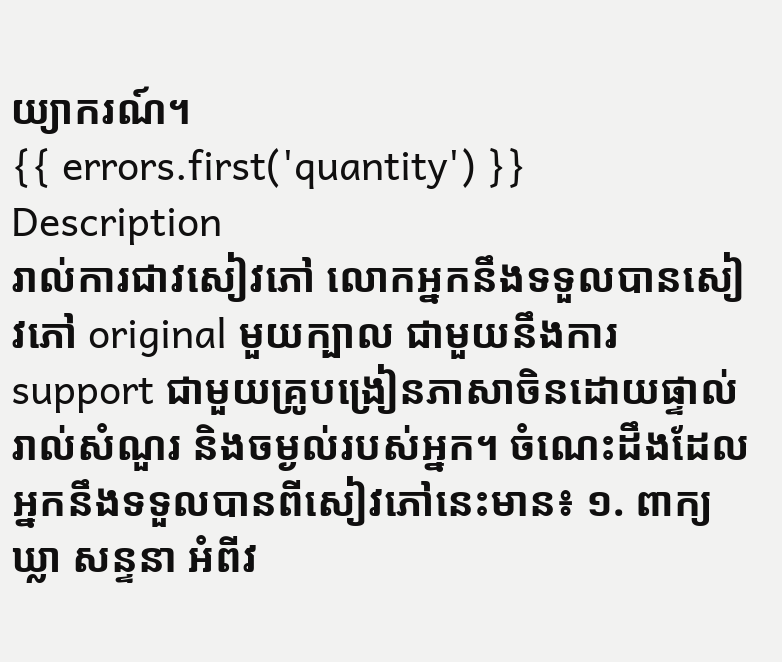យ្យាករណ៍។
{{ errors.first('quantity') }}
Description
រាល់ការជាវសៀវភៅ លោកអ្នកនឹងទទួលបានសៀវភៅ original មួយក្បាល ជាមួយនឹងការ support ជាមួយគ្រូបង្រៀនភាសាចិនដោយផ្ទាល់ រាល់សំណួរ និងចម្ងល់របស់អ្នក។ ចំណេះដឹងដែលអ្នកនឹងទទួលបានពីសៀវភៅនេះមាន៖ ១. ពាក្យ ឃ្លា សន្ទនា អំពីវ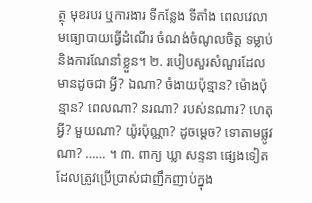ត្ថុ មុខរបរ ឬការងារ ទីកន្លែង ទីតាំង ពេលវេលា មធ្យោបាយធ្វើដំណើរ ចំណង់ចំណូលចិត្ត ទម្លាប់ និងការណែនាំខ្លួន។ ២. របៀបសួរសំណួរដែលមានដូចជា អ្វី? ឯណា? ចំងាយប៉ុន្មាន? ម៉ោងប៉ុន្មាន? ពេលណា? នរណា? របស់នណារ? ហេតុអ្វី? មួយណា? យ៉ូរប៉ុណ្ណា? ដូចម្ដេច? ទោតាមផ្លូវណា? …… ។ ៣. ពាក្យ ឃ្លា សន្ទនា ផ្សេងទៀតដែលត្រូវប្រើប្រាស់ជាញឹកញាប់ក្នុង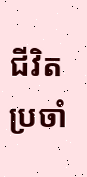ជីវិតប្រចាំ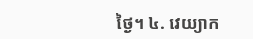ថ្ងៃ។ ៤. វេយ្យាក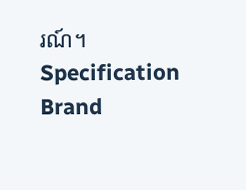រណ៍។
Specification
Brand